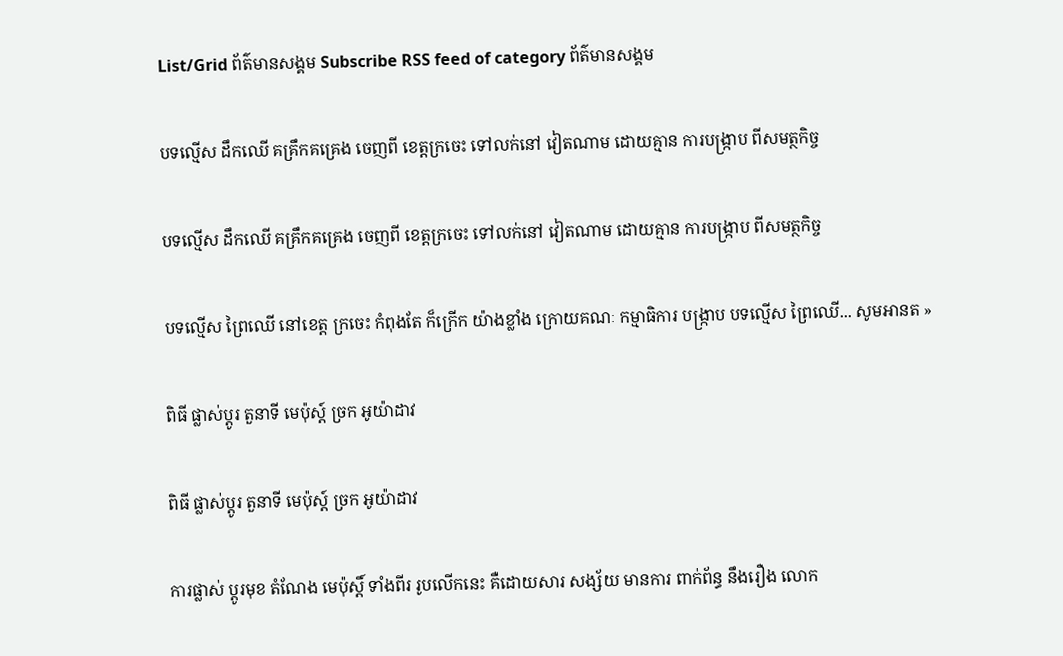List/Grid ព័ត៌មានសង្គម Subscribe RSS feed of category ព័ត៌មានសង្គម

បទល្មើស ដឹកឈើ គគ្រឹកគគ្រេង ចេញពី ខេត្តក្រចេះ ទៅលក់នៅ វៀតណាម ដោយគ្មាន ការបង្ក្រាប ពីសមត្ថកិច្ច

បទល្មើស ដឹកឈើ គគ្រឹកគគ្រេង ចេញពី ខេត្តក្រចេះ ទៅលក់នៅ វៀតណាម ដោយគ្មាន ការបង្ក្រាប ពីសមត្ថកិច្ច

បទល្មើស ព្រៃឈើ នៅខេត្ត ក្រចេះ កំពុងតែ ក៏ក្រើក យ៉ាងខ្លាំង ក្រោយគណៈ កម្មាធិការ បង្ក្រាប បទល្មើស ព្រៃឈើ... សូមអានត »

ពិធី ផ្លាស់ប្តូរ តួនាទី មេប៉ុស្ត៍ ច្រក អូយ៉ាដាវ

ពិធី ផ្លាស់ប្តូរ តួនាទី មេប៉ុស្ត៍ ច្រក អូយ៉ាដាវ

ការផ្លាស់ ប្តូរមុខ តំណែង មេប៉ុស្តិ៍ ទាំងពីរ រូបលើកនេះ គឺដោយសារ សង្ស័យ មានការ ពាក់ព័ន្ធ នឹងរឿង លោក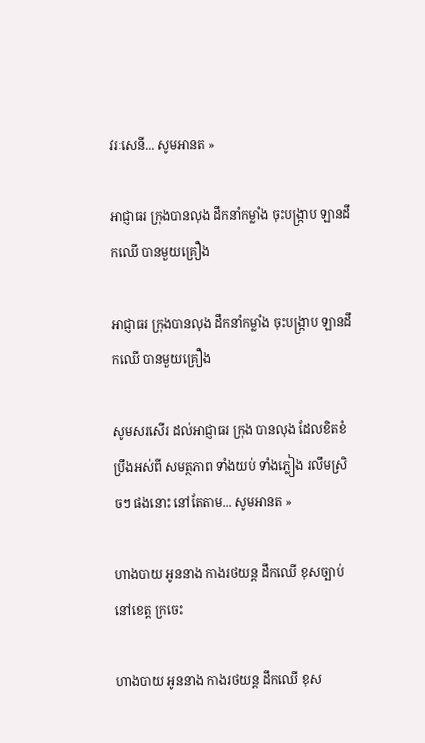វរៈសេនី... សូមអានត »

អាជ្ញាធរ ក្រុងបានលុង ដឹកនាំកម្លាំង ចុះបង្ក្រាប ឡានដឹកឈើ បានមួយគ្រឿង

អាជ្ញាធរ ក្រុងបានលុង ដឹកនាំកម្លាំង ចុះបង្ក្រាប ឡានដឹកឈើ បានមួយគ្រឿង

សូមសរសើរ ដល់អាជ្ញាធរ ក្រុង បានលុង ដែលខិតខំ ប្រឹងអស់ពី សមត្ថភាព ទាំងយប់ ទាំងភ្លៀង រលឹមស្រិចៗ ផងនោះ នៅតែតាម... សូមអានត »

ហាងបាយ អូននាង កាងរថយន្ត ដឹកឈើ ខុសច្បាប់ នៅខេត្ត ក្រចេះ

ហាងបាយ អូននាង កាងរថយន្ត ដឹកឈើ ខុស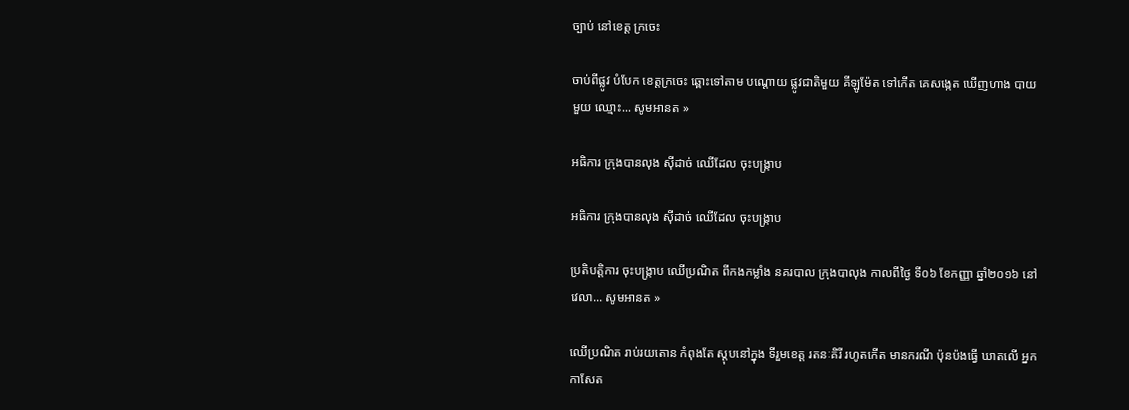ច្បាប់ នៅខេត្ត ក្រចេះ

ចាប់ពីផ្លូវ បំបែក ខេត្តក្រចេះ ឆ្ពោះទៅតាម បណ្ដោយ ផ្លូវជាតិមួយ គីឡូម៉ែត ទៅកើត គេសង្កេត ឃើញហាង បាយមួយ ឈ្មោះ... សូមអានត »

អធិការ ក្រុងបានលុង ស៊ីដាច់ ឈើដែល ចុះបង្ក្រាប

អធិការ ក្រុងបានលុង ស៊ីដាច់ ឈើដែល ចុះបង្ក្រាប

ប្រតិបត្តិការ ចុះបង្ក្រាប ឈើប្រណិត ពីកងកម្លាំង នគរបាល ក្រុងបាលុង កាលពីថ្ងៃ ទី០៦ ខែកញ្ញា ឆ្នាំ២០១៦ នៅវេលា... សូមអានត »

ឈើប្រណិត រាប់រយតោន កំពុងតែ ស្តុបនៅក្នុង ទីរួមខេត្ត រតនៈគិរី រហូតកើត មានករណី ប៉ុនប៉ងធ្វើ ឃាតលើ អ្នកកាសែត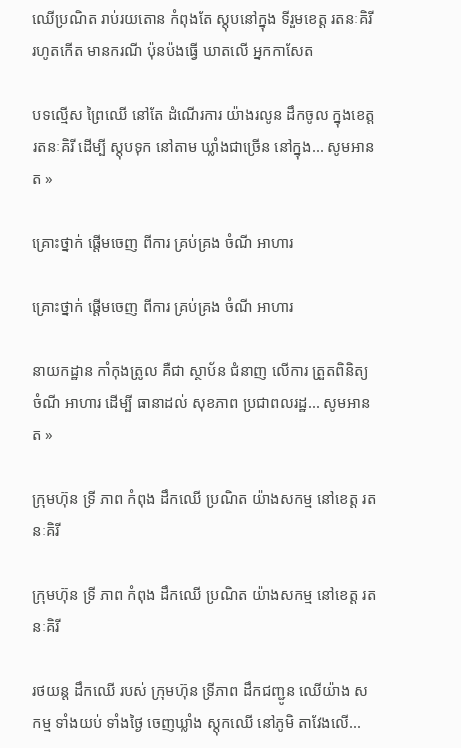ឈើប្រណិត រាប់រយតោន កំពុងតែ ស្តុបនៅក្នុង ទីរួមខេត្ត រតនៈគិរី រហូតកើត មានករណី ប៉ុនប៉ងធ្វើ ឃាតលើ អ្នកកាសែត

បទល្មើស ព្រៃឈើ នៅតែ ដំណើរការ យ៉ាងរលូន ដឹកចូល ក្នុងខេត្ត រតនៈគិរី ដើម្បី ស្ដុបទុក នៅតាម ឃ្លាំងជាច្រើន នៅក្នុង... សូមអានត »

គ្រោះថ្នាក់ ផ្តើមចេញ ពីការ គ្រប់គ្រង ចំណី អាហារ

គ្រោះថ្នាក់ ផ្តើមចេញ ពីការ គ្រប់គ្រង ចំណី អាហារ

នាយកដ្ឋាន កាំកុងត្រូល គឺជា ស្ថាប័ន ជំនាញ លើការ ត្រួតពិនិត្យ ចំណី អាហារ ដើម្បី ធានាដល់ សុខភាព ប្រជាពលរដ្ឋ... សូមអានត »

ក្រុមហ៊ុន ទ្រី ភាព កំពុង ដឹកឈើ ប្រណិត យ៉ាងសកម្ម នៅខេត្ត រតនៈគិរី

ក្រុមហ៊ុន ទ្រី ភាព កំពុង ដឹកឈើ ប្រណិត យ៉ាងសកម្ម នៅខេត្ត រតនៈគិរី

រថយន្ត ដឹកឈើ របស់ ក្រុមហ៊ុន ទ្រីភាព ដឹកជញ្ជូន ឈើយ៉ាង សកម្ម ទាំងយប់ ទាំងថ្ងៃ ចេញឃ្លាំង ស្តុកឈើ នៅភូមិ តាវែងលើ...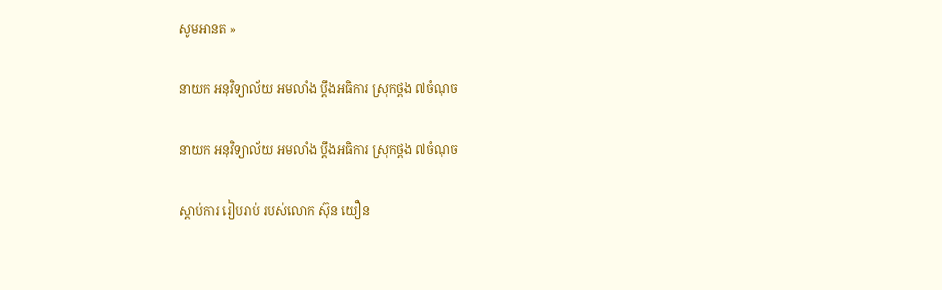សូមអានត »

នាយក អនុវិទ្យាល័យ អមលាំង ប្តឹងអធិការ ស្រុកថ្ពង ៧ចំណុច

នាយក អនុវិទ្យាល័យ អមលាំង ប្តឹងអធិការ ស្រុកថ្ពង ៧ចំណុច

ស្តាប់ការ រៀបរាប់ របស់លោក ស៊ុន យឿន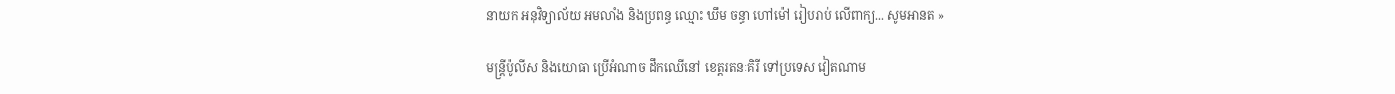នាយក អនុវិទ្យាល័យ អមលាំង និងប្រពន្ធ ឈ្មោះ ឃឹម ចន្ធា ហៅម៉ៅ រៀបរាប់ លើពាក្យ... សូមអានត »

មន្ត្រីប៉ូលីស និងយោធា ប្រើអំណាច ដឹកឈើនៅ ខេត្តរតនៈគិរី ទៅប្រទេស វៀតណាម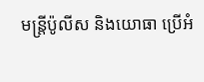មន្ត្រីប៉ូលីស និងយោធា ប្រើអំ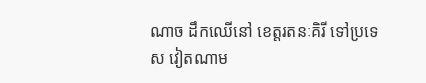ណាច ដឹកឈើនៅ ខេត្តរតនៈគិរី ទៅប្រទេស វៀតណាម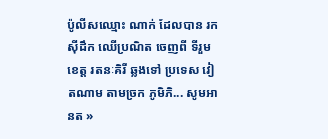ប៉ូលីសឈ្មោះ ណាក់ ដែលបាន រកស៊ីដឹក ឈើប្រណិត ចេញពី ទីរួមខេត្ត រតនៈគិរី ឆ្លងទៅ ប្រទេស វៀតណាម តាមច្រក ភូមិភិ... សូមអានត »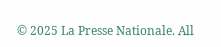© 2025 La Presse Nationale. All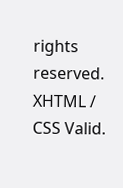rights reserved. XHTML / CSS Valid.